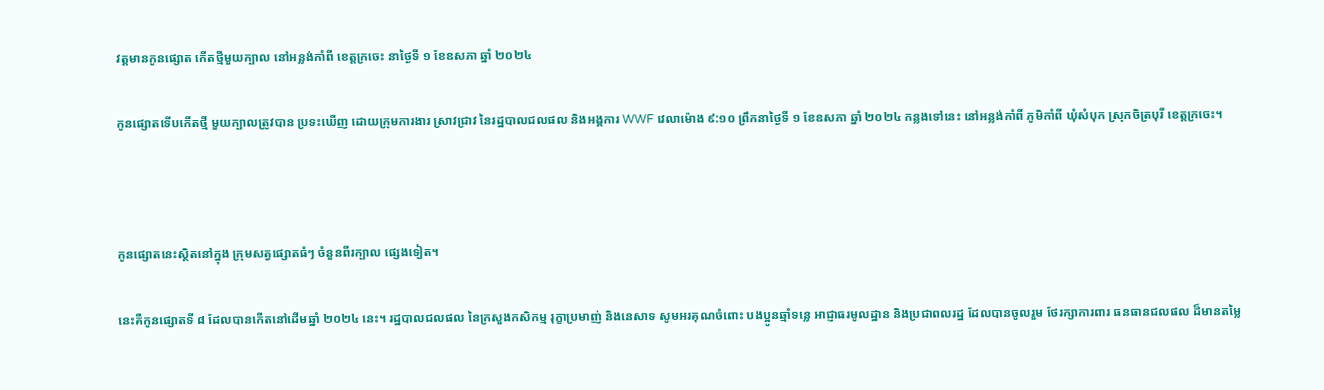វត្តមានកូនផ្សោត កើតថ្មីមួយក្បាល នៅអន្លង់កាំពី ខេត្តក្រចេះ នាថ្ងៃទី ១ ខែឧសភា ឆ្នាំ ២០២៤

កូនផ្សោតទើបកើតថ្មី មួយក្បាលត្រូវបាន ប្រទះឃើញ ដោយក្រុមការងារ ស្រាវជ្រាវ នៃរដ្ឋបាលជលផល និងអង្គការ WWF វេលាម៉ោង ៩:១០ ព្រឹកនាថ្ងៃទី ១ ខែឧសភា ឆ្នាំ ២០២៤ កន្លងទៅនេះ នៅអន្លង់កាំពី ភូមិកាំពី ឃុំសំបុក ស្រុកចិត្របុរី ខេត្តក្រចេះ។



កូនផ្សោតនេះស្ថិតនៅក្នុង ក្រុមសត្វផ្សោតធំៗ ចំនួនពីរក្បាល ផ្សេងទៀត។

នេះគឺកូនផ្សោតទី ៨ ដែលបានកើតនៅដើមឆ្នាំ ២០២៤ នេះ។ រដ្ឋបាលជលផល នៃក្រសួងកសិកម្ម រុក្ខាប្រមាញ់ និងនេសាទ សូមអរគុណចំពោះ បងប្អូនឆ្មាំទន្លេ អាជ្ញាធរមូលដ្ឋាន និងប្រជាពលរដ្ឋ ដែលបានចូលរួម ថែរក្សាការពារ ធនធានជលផល ដ៏មានតម្លៃ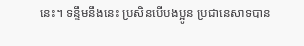នេះ។ ទន្ទឹមនឹងនេះ ប្រសិនបើបងប្អូន ប្រជានេសាទបាន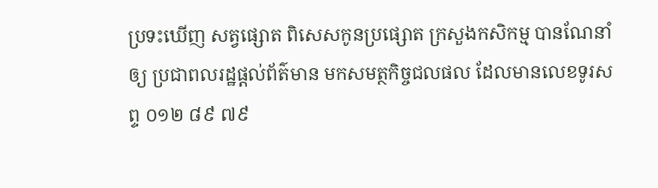ប្រទះឃើញ សត្វផ្សោត ពិសេសកូនប្រផ្សោត ក្រសួងកសិកម្ម បានណែនាំឲ្យ ប្រជាពលរដ្ឋផ្ដល់ព័ត៌មាន មកសមត្ថកិច្ចជលផល ដែលមានលេខទូរសព្ទ ០១២ ៨៩ ៧៩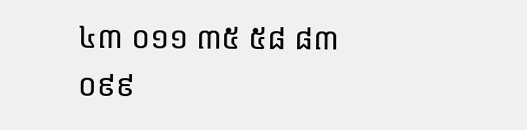៤៣ ០១១ ៣៥ ៥៨ ៨៣ ០៩៩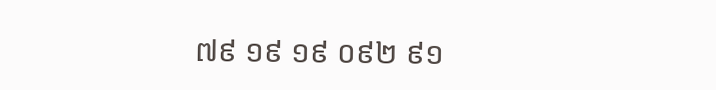៧៩ ១៩ ១៩ ០៩២ ៩១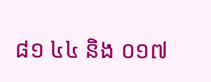៨១ ៤៤ និង ០១៧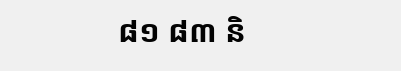៨១ ៨៣ និ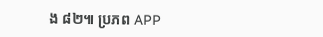ង ៨២៕ ប្រភព APP